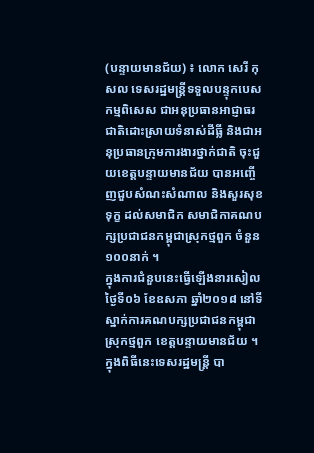(បន្ទាយមានជ័យ) ៖ លោក សេរី កុសល ទេសរដ្ឋមន្ត្រីទទួលបន្ទុកបេសកម្មពិសេស ជាអនុប្រធានអាជ្ញាធរជាតិដោះស្រាយទំនាស់ដីធ្លី និងជាអនុប្រធានក្រុមការងារថ្នាក់ជាតិ ចុះជួយខេត្តបន្ទាយមានជ័យ បានអញ្ចើញជួបសំណះសំណាល និងសួរសុខទុក្ខ ដល់សមាជិក សមាជិកាគណបក្សប្រជាជនកម្ពុជាស្រុកថ្មពួក ចំនួន១០០នាក់ ។
ក្នុងការជំនួបនេះធ្វើឡើងនារសៀលថ្ងៃទី០៦ ខែឧសភា ឆ្នាំ២០១៨ នៅទីស្នាក់ការគណបក្សប្រជាជនកម្ពុជាស្រុកថ្មពួក ខេត្តបន្ទាយមានជ័យ ។
ក្នុងពិធីនេះទេសរដ្ឋមន្ត្រី បា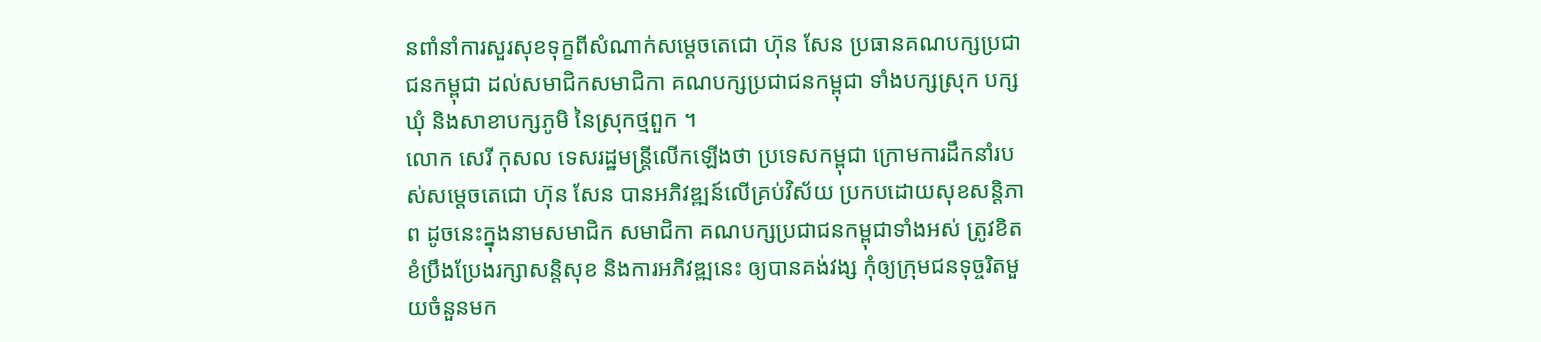នពាំនាំការសួរសុខទុក្ខពីសំណាក់សម្តេចតេជោ ហ៊ុន សែន ប្រធានគណបក្សប្រជាជនកម្ពុជា ដល់សមាជិកសមាជិកា គណបក្សប្រជាជនកម្ពុជា ទាំងបក្សស្រុក បក្សឃុំ និងសាខាបក្សភូមិ នៃស្រុកថ្មពួក ។
លោក សេរី កុសល ទេសរដ្ឋមន្ត្រីលើកឡើងថា ប្រទេសកម្ពុជា ក្រោមការដឹកនាំរបស់សម្តេចតេជោ ហ៊ុន សែន បានអភិវឌ្ឍន៍លើគ្រប់វិស័យ ប្រកបដោយសុខសន្តិភាព ដូចនេះក្នុងនាមសមាជិក សមាជិកា គណបក្សប្រជាជនកម្ពុជាទាំងអស់ ត្រូវខិតខំប្រឹងប្រែងរក្សាសន្តិសុខ និងការអភិវឌ្ឍនេះ ឲ្យបានគង់វង្ស កុំឲ្យក្រុមជនទុច្ចរិតមួយចំនួនមក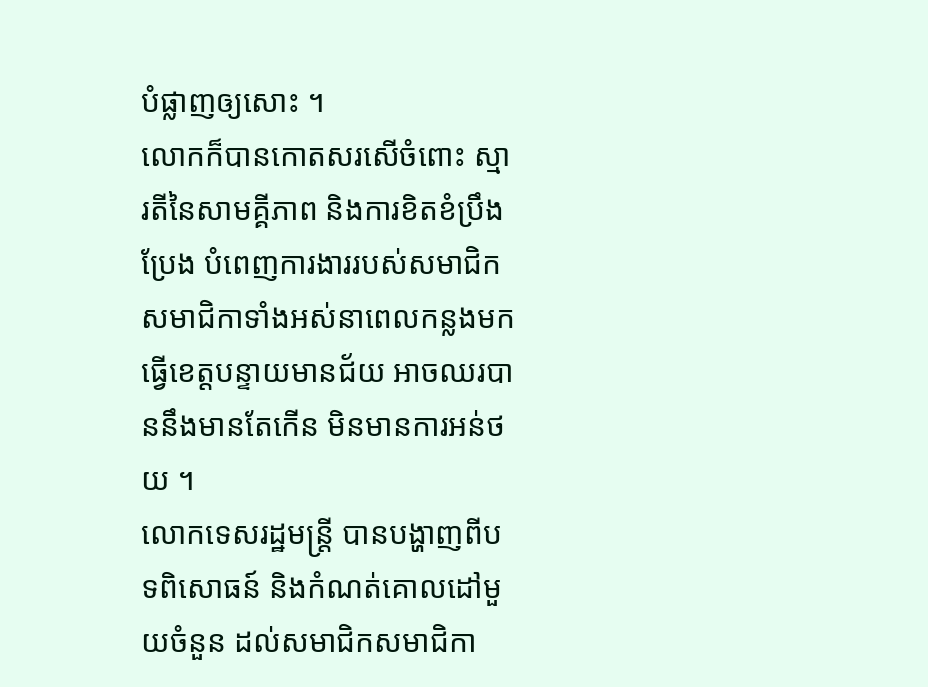បំផ្លាញឲ្យសោះ ។
លោកក៏បានកោតសរសើចំពោះ ស្មារតីនៃសាមគ្គីភាព និងការខិតខំប្រឹងប្រែង បំពេញការងាររបស់សមាជិក សមាជិកាទាំងអស់នាពេលកន្លងមក ធ្វើខេត្តបន្ទាយមានជ័យ អាចឈរបាននឹងមានតែកើន មិនមានការអន់ថយ ។
លោកទេសរដ្ឋមន្រ្តី បានបង្ហាញពីបទពិសោធន៍ និងកំណត់គោលដៅមួយចំនួន ដល់សមាជិកសមាជិកា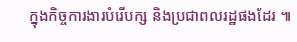ក្នុងកិច្ចការងារបំរើបក្ស និងប្រជាពលរដ្ឋផងដែរ ៕